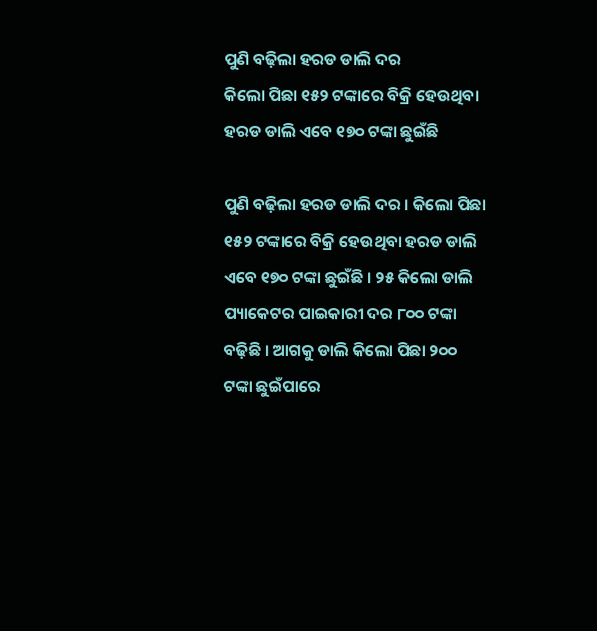ପୁଣି ବଢ଼ିଲା ହରଡ ଡାଲି ଦର
କିଲୋ ପିଛା ୧୫୨ ଟଙ୍କାରେ ବିକ୍ରି ହେଉଥିବା ହରଡ ଡାଲି ଏବେ ୧୭୦ ଟଙ୍କା ଛୁଇଁଛି

ପୁଣି ବଢ଼ିଲା ହରଡ ଡାଲି ଦର । କିଲୋ ପିଛା ୧୫୨ ଟଙ୍କାରେ ବିକ୍ରି ହେଉଥିବା ହରଡ ଡାଲି ଏବେ ୧୭୦ ଟଙ୍କା ଛୁଇଁଛି । ୨୫ କିଲୋ ଡାଲି ପ୍ୟାକେଟର ପାଇକାରୀ ଦର ୮୦୦ ଟଙ୍କା ବଢ଼ିଛି । ଆଗକୁ ଡାଲି କିଲୋ ପିଛା ୨୦୦ ଟଙ୍କା ଛୁଇଁପାରେ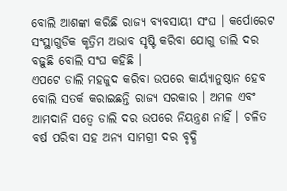ବୋଲି ଆଶଙ୍କା କରିଛି ରାଜ୍ୟ ବ୍ୟବସାୟୀ ସଂଘ । କର୍ପୋରେଟ ସଂସ୍ଥାଗୁଡିକ କୃତ୍ରିମ ଅଭାବ ସୃଷ୍ଟି କରିବା ଯୋଗୁ ଡାଲି ଦର ବଢ଼ୁଛି ବୋଲି ସଂଘ କହିଛି ।
ଏପଟେ ଡାଲି ମହଜୁଦ କରିବା ଉପରେ କାର୍ୟ୍ୟାନୁଷ୍ଠାନ ହେବ ବୋଲି ସତର୍କ କରାଇଛନ୍ତି ରାଜ୍ୟ ସରକାର । ଅମଳ ଏବଂ ଆମଦାନି ସତ୍ୱେ ଡାଲି ଦର ଉପରେ ନିୟନ୍ତ୍ରଣ ନାହିଁ । ଚଳିତ ବର୍ଷ ପରିବା ସହ ଅନ୍ୟ ସାମଗ୍ରୀ ଦର ବୃଦ୍ଧି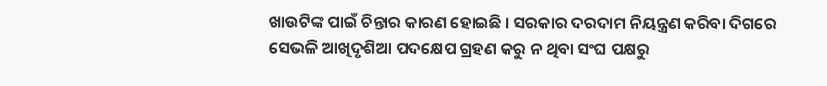ଖାଉଟିଙ୍କ ପାଇଁ ଚିନ୍ତାର କାରଣ ହୋଇଛି । ସରକାର ଦରଦାମ ନିୟନ୍ତ୍ରଣ କରିବା ଦିଗରେ ସେଭଳି ଆଖିଦୃଶିଆ ପଦକ୍ଷେପ ଗ୍ରହଣ କରୁ ନ ଥିବା ସଂଘ ପକ୍ଷରୁ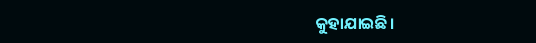କୁହାଯାଇଛି।